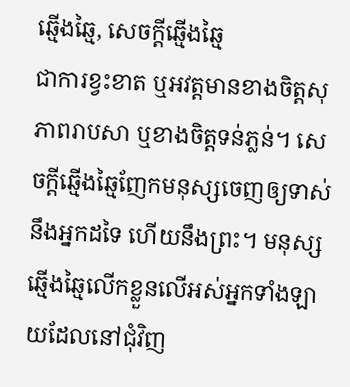ឆ្មើងឆ្មៃ, សេចក្ដីឆ្មើងឆ្មៃ
ជាការខ្វះខាត ឬអវត្ដមានខាងចិត្តសុភាពរាបសា ឬខាងចិត្តទន់ភ្លន់។ សេចក្ដីឆ្មើងឆ្មៃញែកមនុស្សចេញឲ្យទាស់នឹងអ្នកដទៃ ហើយនឹងព្រះ។ មនុស្សឆ្មើងឆ្មៃលើកខ្លួនលើអស់អ្នកទាំងឡាយដែលនៅជុំវិញ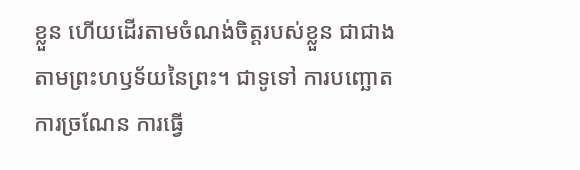ខ្លួន ហើយដើរតាមចំណង់ចិត្តរបស់ខ្លួន ជាជាងតាមព្រះហឫទ័យនៃព្រះ។ ជាទូទៅ ការបញ្ឆោត ការច្រណែន ការធ្វើ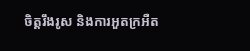ចិត្តរឹងរូស និងការអួតក្រអឺត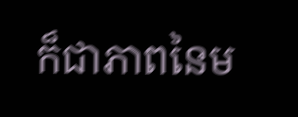ក៏ជាភាពនៃម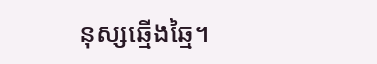នុស្សឆ្មើងឆ្មៃ។